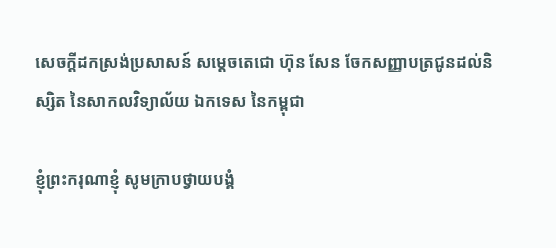សេចក្តីដកស្រង់ប្រសាសន៍ សម្តេចតេជោ ហ៊ុន សែន ចែកសញ្ញាបត្រជូនដល់និស្សិត នៃសាកលវិទ្យាល័យ ឯកទេស នៃកម្ពុជា

ខ្ញុំព្រះករុណាខ្ញុំ សូមក្រាបថ្វាយបង្គំ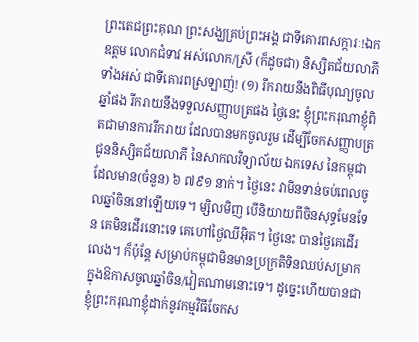ព្រះតេជព្រះគុណ ព្រះសង្ឃគ្រប់ព្រះអង្គ ជាទីគោរពសក្ការៈ!ឯកឧត្ដម លោកជំទាវ អស់លោក/ស្រី (ក៏ដូចជា) និស្សិតជ័យលាភីទាំងអស់ ជាទីគោរពស្រឡាញ់! (១) រីករាយនឹងពិធីបុណ្យចូលឆ្នាំផង រីករាយនឹងទទួលសញ្ញាបត្រផង ថ្ងៃនេះ ខ្ញុំព្រះករុណាខ្ញុំពិតជាមានការរីករាយ ដែលបានមកចូលរួម ដើម្បីចែកសញ្ញាបត្រជូននិស្សិតជ័យលាភី នៃសាកលវិទ្យាល័យ ឯកទេស នៃកម្ពុជា ដែលមាន(ចំនួន) ៦ ៧៩១ នាក់។ ថ្ងៃនេះ វាមិនទាន់ចប់ពេលចូលឆ្នាំចិននៅឡើយទេ។ ម្សិលមិញ បើនិយាយពីចិនសុទ្ធមែនទែន គេមិនដើរនោះទេ គេហៅថ្ងៃឈីអ៊ិត។ ថ្ងៃនេះ បានថ្ងៃគេដើរលេង។ ក៏ប៉ុន្តែ សម្រាប់កម្ពុជាមិនមានប្រក្រតិទិនឈប់សម្រាកក្នុងឱកាសចូលឆ្នាំចិន/វៀតណាមនោះទេ។ ដូច្នេះហើយបានជាខ្ញុំព្រះករុណាខ្ញុំដាក់នូវកម្មវិធីចែកស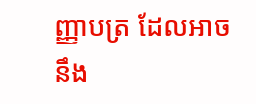ញ្ញាបត្រ ដែលអាចនឹង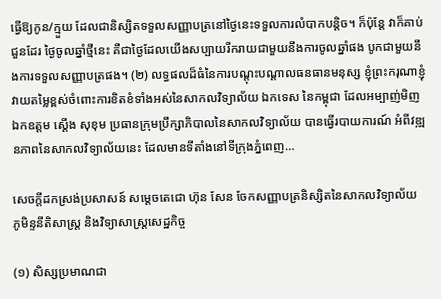ធ្វើឱ្យកូន/ក្មួយ ដែលជានិស្សិតទទួលសញ្ញាបត្រនៅថ្ងៃនេះទទួលការលំបាកបន្តិច។ ក៏ប៉ុន្តែ វាក៏គាប់ជួនដែរ ថ្ងៃចូលឆ្នាំថ្មីនេះ គឺជាថ្ងៃដែលយើងសប្បាយរីករាយជាមួយនឹងការចូលឆ្នាំផង បូកជាមួយនឹងការទទួលសញ្ញាបត្រផង។ (២) លទ្ធផលដ៏ធំនៃការបណ្តុះបណ្តាលធនធានមនុស្ស ខ្ញុំព្រះករុណាខ្ញុំវាយតម្លៃខ្ពស់ចំពោះការខិតខំទាំងអស់នៃសាកលវិទ្យាល័យ ឯកទេស នៃកម្ពុជា ដែលអម្បាញ់មិញ ឯកឧត្ដម ស្ដើង សុខុម ប្រធានក្រុមប្រឹក្សាភិបាលនៃសាកលវិទ្យាល័យ បានធ្វើរបាយការណ៍ អំពីវឌ្ឍនភាពនៃសាកលវិទ្យាល័យនេះ ដែលមានទីតាំងនៅទីក្រុងភ្នំពេញ…

សេចក្តីដកស្រង់ប្រសាសន៍ សម្តេចតេជោ ហ៊ុន សែន ចែកសញ្ញាបត្រនិស្សិតនៃសាកលវិទ្យាល័យ ភូមិន្ទនីតិសាស្ត្រ និងវិទ្យាសាស្ត្រសេដ្ឋកិច្ច

(១) សិស្សប្រមាណជា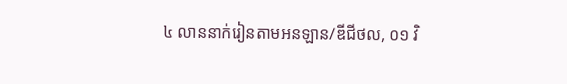៤ លាននាក់រៀនតាមអនឡាន/ឌីជីថល, ០១ វិ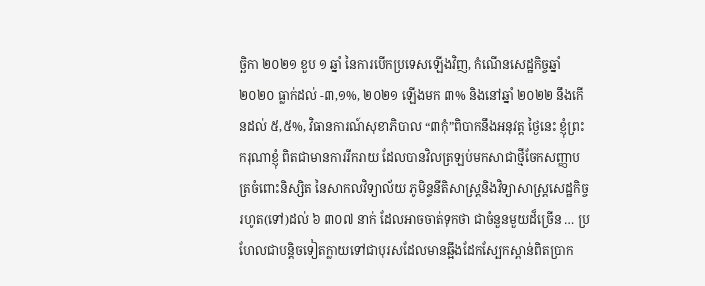ច្ឆិកា ២០២១ ខួប ១ ឆ្នាំ នៃការបើកប្រទេសឡើងវិញ, កំណើនសេដ្ឋកិច្ចឆ្នាំ ២០២០ ធ្លាក់ដល់ -៣,១%, ២០២១ ឡើងមក ៣% និងនៅឆ្នាំ ២០២២ នឹងកើនដល់ ៥,៥%, វិធានការណ៍សុខាភិបាល “៣កុំ”ពិបាកនឹងអនុវត្ត ថ្ងៃនេះ ខ្ញុំព្រះករុណាខ្ញុំ ពិតជាមានការរីករាយ ដែលបានវិលត្រឡប់មកសាជាថ្មីចែកសញ្ញាបត្រចំពោះនិស្សិត នៃសាកលវិទ្យាល័យ ភូមិន្ទនីតិសាស្ត្រនិងវិទ្យាសាស្ត្រសេដ្ឋកិច្ច រហូត(ទៅ)ដល់ ៦ ៣០៧ នាក់ ដែលអាចចាត់ទុកថា ជាចំនួនមួយដ៏ច្រើន … ប្រហែលជាបន្តិចទៀតក្លាយទៅជាបុរសដែលមានឆ្អឹងដែកស្បែកស្ពាន់ពិតប្រាក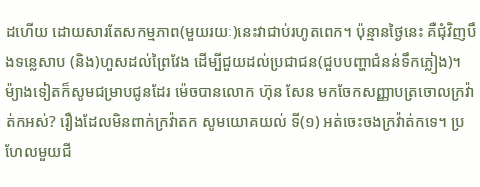ដហើយ ដោយសារតែសកម្មភាព(មួយរយៈ)នេះវាជាប់រហូតពេក។ ប៉ុន្មានថ្ងៃនេះ គឺជុំវិញបឹងទន្លេសាប (និង)ហួសដល់ព្រៃវែង ដើម្បីជួយដល់ប្រជាជន(ជួបបញ្ហាជំនន់ទឹកភ្លៀង)។ ម៉្យាងទៀតក៏សូមជម្រាបជូនដែរ ម៉េចបានលោក ហ៊ុន សែន មកចែកសញ្ញាបត្រចោលក្រវ៉ាត់កអស់? រឿងដែលមិនពាក់ក្រវ៉ាតក សូមយោគយល់ ទី(១) អត់ចេះចងក្រវ៉ាត់កទេ។ ប្រហែលមួយជី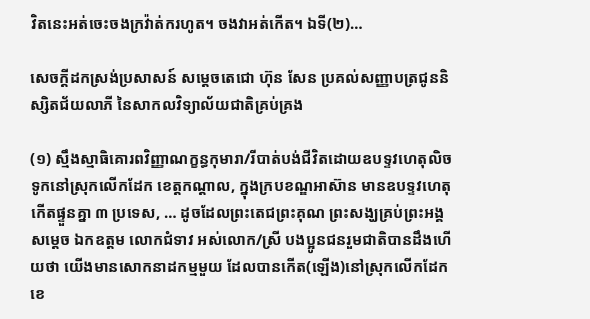វិតនេះអត់ចេះចងក្រវ៉ាត់ករហូត។ ចងវាអត់កើត។ ឯទី(២)…

សេចក្តីដកស្រង់ប្រសាសន៍ សម្តេចតេជោ ហ៊ុន សែន ប្រគល់សញ្ញាបត្រជូននិស្សិតជ័យលាភី នៃសាកលវិទ្យាល័យជាតិគ្រប់គ្រង

(១) ស្មឹងស្មាធិគោរពវិញ្ញាណក្ខន្ធកុមារា/រីបាត់បង់ជីវិតដោយឧបទ្ទវហេតុលិចទូកនៅស្រុកលើកដែក ខេត្តកណ្ដាល, ក្នុងក្របខណ្ឌអាស៊ាន មានឧបទ្ទវហេតុកើតផ្ទួនគ្នា ៣ ប្រទេស, … ដូចដែលព្រះតេជព្រះគុណ ព្រះសង្ឃគ្រប់ព្រះអង្គ សម្តេច ឯកឧត្តម លោកជំទាវ អស់លោក/ស្រី បងប្អូនជនរួមជាតិបានដឹងហើយថា យើងមានសោកនាដកម្មមួយ ដែលបានកើត(ឡើង)នៅស្រុកលើកដែក ខេ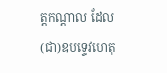ត្តកណ្តាល ដែល(ជា)ឧបទ្ទេវហេតុ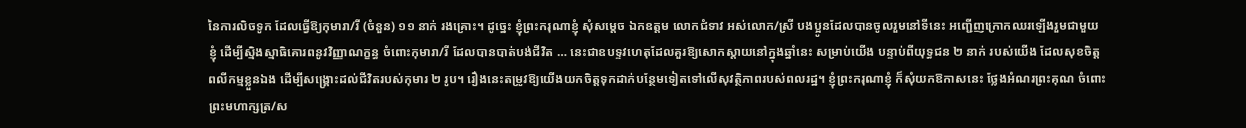នៃការលិចទូក ដែលធ្វើឱ្យកុមារា/រី (ចំនួន) ១១ នាក់ រងគ្រោះ។ ដូច្នេះ ខ្ញុំព្រះករុណាខ្ញុំ សុំសម្តេច ឯកឧត្តម លោកជំទាវ អស់លោក/ស្រី បងប្អូនដែលបានចូលរួមនៅទីនេះ អញ្ជើញក្រោកឈរឡើងរួមជាមួយខ្ញុំ ដើម្បីស្មិងស្មាធិគោរពនូវវិញ្ញាណក្ខន្ធ ចំពោះកុមារា/រី ដែលបានបាត់បង់ជីវិត … នេះជាឧបទ្ទវហេតុដែលគួរឱ្យសោកស្តាយនៅក្នុងឆ្នាំនេះ សម្រាប់យើង បន្ទាប់ពីយុទ្ធជន ២ នាក់ របស់យើង ដែលសុខចិត្តពលីកម្មខ្លួនឯង ដើម្បីសង្គ្រោះដល់ជីវិតរបស់កុមារ ២ រូប។ រឿងនេះតម្រូវឱ្យយើងយកចិត្តទុកដាក់បន្ថែមទៀតទៅលើសុវត្ថិភាពរបស់ពលរដ្ឋ។ ខ្ញុំព្រះករុណាខ្ញុំ ក៏សុំយកឱកាសនេះ ថ្លែងអំណរព្រះគុណ ចំពោះព្រះមហាក្សត្រ/ស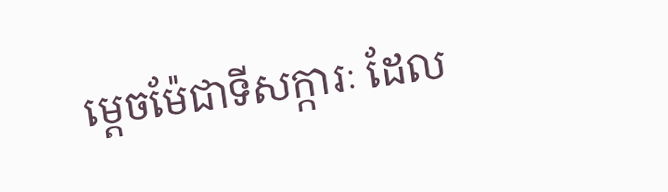ម្តេចម៉ែជាទីសក្ការៈ ដែល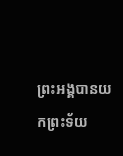ព្រះអង្គបានយកព្រះទ័យ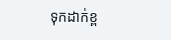ទុកដាក់ខ្ព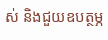ស់ និងជួយឧបត្ថម្ភ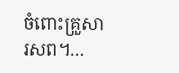ចំពោះគ្រួសារសព។…